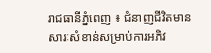រាជធានីភ្នំពេញ ៖ ជំនាញជីវិតមានសារៈសំខាន់សម្រាប់ការអភិវ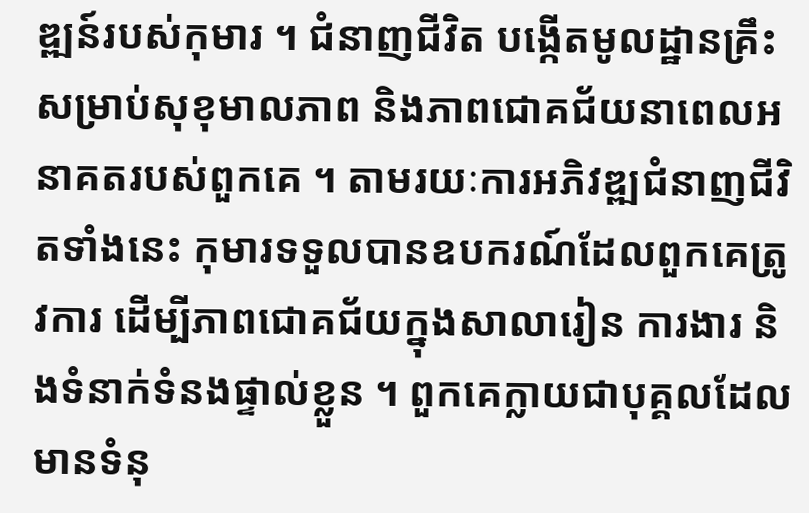ឌ្ឍន៍របស់កុមារ ។ ជំនាញជីវិត បង្កើតមូលដ្ឋានគ្រឹះសម្រាប់សុខុមាលភាព និងភាពជោគជ័យនាពេលអនាគតរបស់ពួកគេ ។ តាមរយៈការអភិវឌ្ឍជំនាញជីវិតទាំងនេះ កុមារទទួលបានឧបករណ៍ដែលពួកគេត្រូវការ ដើម្បីភាពជោគជ័យក្នុងសាលារៀន ការងារ និងទំនាក់ទំនងផ្ទាល់ខ្លួន ។ ពួកគេក្លាយជាបុគ្គលដែលមានទំនុ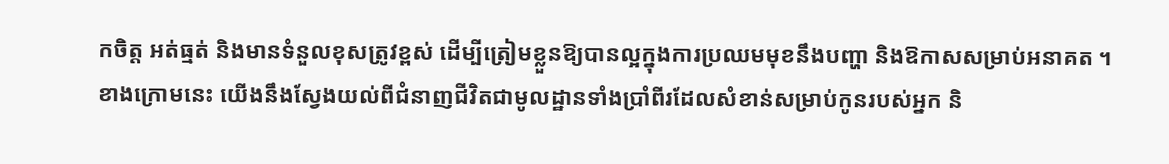កចិត្ត អត់ធ្មត់ និងមានទំនួលខុសត្រូវខ្ពស់ ដើម្បីត្រៀមខ្លួនឱ្យបានល្អក្នុងការប្រឈមមុខនឹងបញ្ហា និងឱកាសសម្រាប់អនាគត ។
ខាងក្រោមនេះ យើងនឹងស្វែងយល់ពីជំនាញជីវិតជាមូលដ្ឋានទាំងប្រាំពីរដែលសំខាន់សម្រាប់កូនរបស់អ្នក និ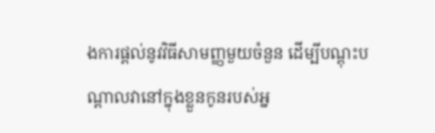ងការផ្តល់នូវវិធីសាមញ្ញមួយចំនួន ដើម្បីបណ្តុះបណ្តាលវានៅក្នុងខ្លួនកូនរបស់អ្ន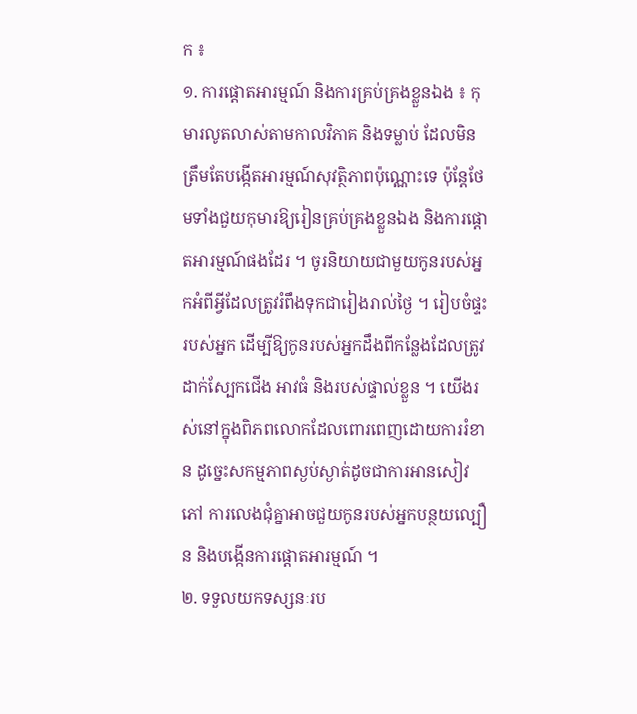ក ៖
១. ការផ្តោតអារម្មណ៍ និងការគ្រប់គ្រងខ្លួនឯង ៖ កុមារលូតលាស់តាមកាលវិភាគ និងទម្លាប់ ដែលមិនត្រឹមតែបង្កើតអារម្មណ៍សុវត្ថិភាពប៉ុណ្ណោះទេ ប៉ុន្តែថែមទាំងជួយកុមារឱ្យរៀនគ្រប់គ្រងខ្លួនឯង និងការផ្តោតអារម្មណ៍ផងដែរ ។ ចូរនិយាយជាមួយកូនរបស់អ្នកអំពីអ្វីដែលត្រូវរំពឹងទុកជារៀងរាល់ថ្ងៃ ។ រៀបចំផ្ទះរបស់អ្នក ដើម្បីឱ្យកូនរបស់អ្នកដឹងពីកន្លែងដែលត្រូវដាក់ស្បែកជើង អាវធំ និងរបស់ផ្ទាល់ខ្លួន ។ យើងរស់នៅក្នុងពិភពលោកដែលពោរពេញដោយការរំខាន ដូច្នេះសកម្មភាពស្ងប់ស្ងាត់ដូចជាការអានសៀវភៅ ការលេងជុំគ្នាអាចជួយកូនរបស់អ្នកបន្ថយល្បឿន និងបង្កើនការផ្តោតអារម្មណ៍ ។
២. ទទួលយកទស្សនៈរប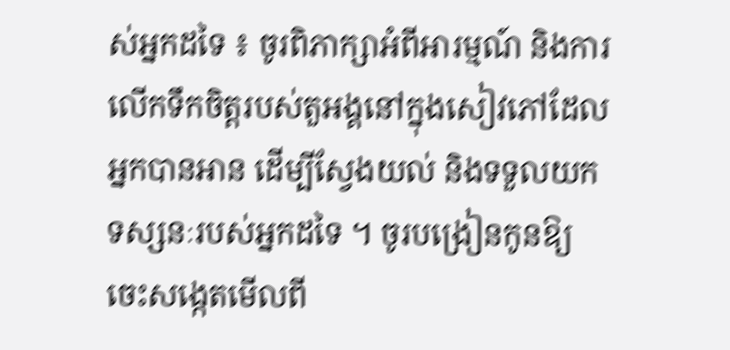ស់អ្នកដទៃ ៖ ចូរពិភាក្សាអំពីអារម្មណ៍ និងការលើកទឹកចិត្តរបស់តួអង្គនៅក្នុងសៀវភៅដែលអ្នកបានអាន ដើម្បីស្វែងយល់ និងទទួលយកទស្សនៈរបស់អ្នកដទៃ ។ ចូរបង្រៀនកូនឱ្យចេះសង្កេតមើលពី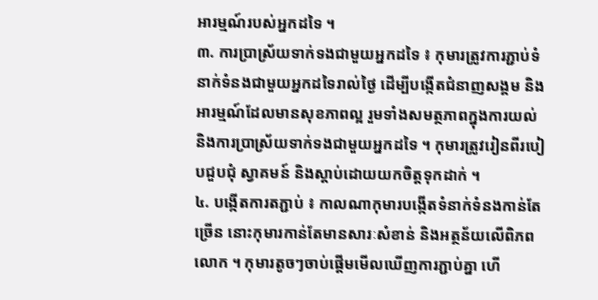អារម្មណ៍របស់អ្នកដទៃ ។
៣. ការប្រាស្រ័យទាក់ទងជាមួយអ្នកដទៃ ៖ កុមារត្រូវការភ្ជាប់ទំនាក់ទំនងជាមួយអ្នកដទៃរាល់ថ្ងៃ ដើម្បីបង្កើតជំនាញសង្គម និងអារម្មណ៍ដែលមានសុខភាពល្អ រួមទាំងសមត្ថភាពក្នុងការយល់ និងការប្រាស្រ័យទាក់ទងជាមួយអ្នកដទៃ ។ កុមារត្រូវរៀនពីរបៀបជួបជុំ ស្វាគមន៍ និងស្តាប់ដោយយកចិត្តទុកដាក់ ។
៤. បង្កើតការតភ្ជាប់ ៖ កាលណាកុមារបង្កើតទំនាក់ទំនងកាន់តែច្រើន នោះកុមារកាន់តែមានសារៈសំខាន់ និងអត្ថន័យលើពិភពលោក ។ កុមារតូចៗចាប់ផ្តើមមើលឃើញការភ្ជាប់គ្នា ហើ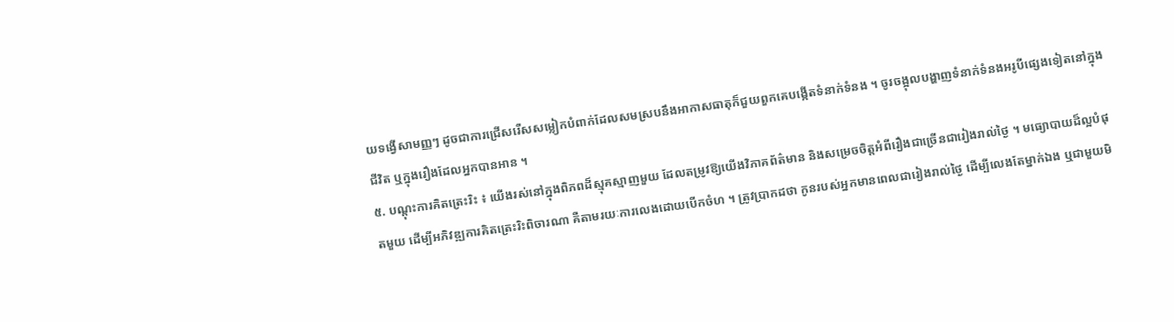យទង្វើសាមញ្ញៗ ដូចជាការជ្រើសរើសសម្លៀកបំពាក់ដែលសមស្របនឹងអាកាសធាតុក៏ជួយពួកគេបង្កើតទំនាក់ទំនង ។ ចូរចង្អុលបង្ហាញទំនាក់ទំនងអរូបីផ្សេងទៀតនៅក្នុងជីវិត ឬក្នុងរឿងដែលអ្នកបានអាន ។
៥. បណ្តុះការគិតត្រេះរិះ ៖ យើងរស់នៅក្នុងពិភពដ៏ស្មុគស្មាញមួយ ដែលតម្រូវឱ្យយើងវិភាគព័ត៌មាន និងសម្រេចចិត្តអំពីរឿងជាច្រើនជារៀងរាល់ថ្ងៃ ។ មធ្យោបាយដ៏ល្អបំផុតមួយ ដើម្បីអភិវឌ្ឍការគិតត្រេះរិះពិចារណា គឺតាមរយៈការលេងដោយបើកចំហ ។ ត្រូវប្រាកដថា កូនរបស់អ្នកមានពេលជារៀងរាល់ថ្ងៃ ដើម្បីលេងតែម្នាក់ឯង ឬជាមួយមិ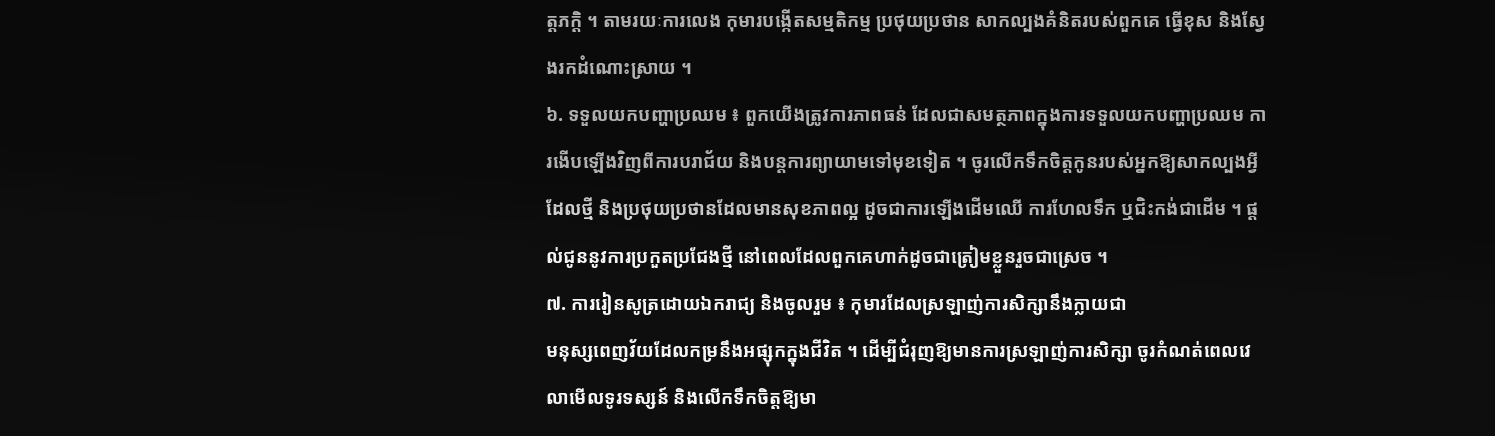ត្តភក្តិ ។ តាមរយៈការលេង កុមារបង្កើតសម្មតិកម្ម ប្រថុយប្រថាន សាកល្បងគំនិតរបស់ពួកគេ ធ្វើខុស និងស្វែងរកដំណោះស្រាយ ។
៦. ទទួលយកបញ្ហាប្រឈម ៖ ពួកយើងត្រូវការភាពធន់ ដែលជាសមត្ថភាពក្នុងការទទួលយកបញ្ហាប្រឈម ការងើបឡើងវិញពីការបរាជ័យ និងបន្តការព្យាយាមទៅមុខទៀត ។ ចូរលើកទឹកចិត្តកូនរបស់អ្នកឱ្យសាកល្បងអ្វីដែលថ្មី និងប្រថុយប្រថានដែលមានសុខភាពល្អ ដូចជាការឡើងដើមឈើ ការហែលទឹក ឬជិះកង់ជាដើម ។ ផ្តល់ជូននូវការប្រកួតប្រជែងថ្មី នៅពេលដែលពួកគេហាក់ដូចជាត្រៀមខ្លួនរួចជាស្រេច ។
៧. ការរៀនសូត្រដោយឯករាជ្យ និងចូលរួម ៖ កុមារដែលស្រឡាញ់ការសិក្សានឹងក្លាយជា
មនុស្សពេញវ័យដែលកម្រនឹងអផ្សុកក្នុងជីវិត ។ ដើម្បីជំរុញឱ្យមានការស្រឡាញ់ការសិក្សា ចូរកំណត់ពេលវេលាមើលទូរទស្សន៍ និងលើកទឹកចិត្តឱ្យមា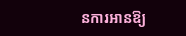នការអានឱ្យ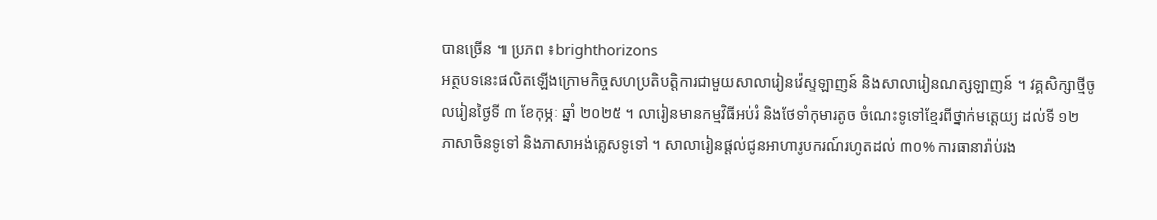បានច្រើន ៕ ប្រភព ៖brighthorizons
អត្ថបទនេះផលិតឡើងក្រោមកិច្ចសហប្រតិបត្តិការជាមួយសាលារៀនវ៉េស្ទឡាញន៍ និងសាលារៀនណត្សឡាញន៍ ។ វគ្គសិក្សាថ្មីចូលរៀនថ្ងៃទី ៣ ខែកុម្ភៈ ឆ្នាំ ២០២៥ ។ លារៀនមានកម្មវិធីអប់រំ និងថែទាំកុមារតូច ចំណេះទូទៅខ្មែរពីថ្នាក់មត្តេយ្យ ដល់ទី ១២ ភាសាចិនទូទៅ និងភាសាអង់គ្លេសទូទៅ ។ សាលារៀនផ្តល់ជូនអាហារូបករណ៍រហូតដល់ ៣០% ការធានារ៉ាប់រង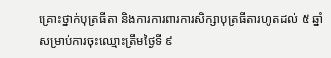គ្រោះថ្នាក់បុត្រធីតា និងការការពារការសិក្សាបុត្រធីតារហូតដល់ ៥ ឆ្នាំ សម្រាប់ការចុះឈ្មោះត្រឹមថ្ងៃទី ៩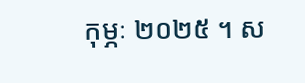កុម្ភៈ ២០២៥ ។ ស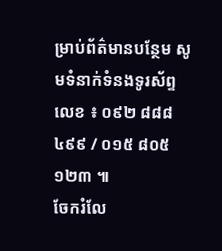ម្រាប់ព័ត៌មានបន្ថែម សូមទំនាក់ទំនងទូរស័ព្ទលេខ ៖ ០៩២ ៨៨៨ ៤៩៩ / ០១៥ ៨០៥ ១២៣ ៕
ចែករំលែ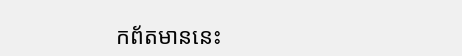កព័តមាននេះ